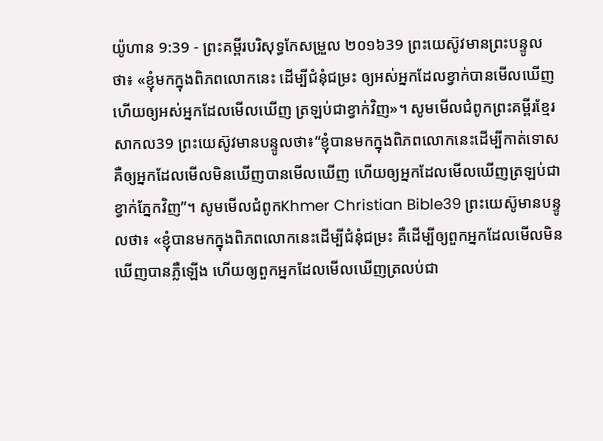យ៉ូហាន 9:39 - ព្រះគម្ពីរបរិសុទ្ធកែសម្រួល ២០១៦39 ព្រះយេស៊ូវមានព្រះបន្ទូលថា៖ «ខ្ញុំមកក្នុងពិភពលោកនេះ ដើម្បីជំនុំជម្រះ ឲ្យអស់អ្នកដែលខ្វាក់បានមើលឃើញ ហើយឲ្យអស់អ្នកដែលមើលឃើញ ត្រឡប់ជាខ្វាក់វិញ»។ សូមមើលជំពូកព្រះគម្ពីរខ្មែរសាកល39 ព្រះយេស៊ូវមានបន្ទូលថា៖“ខ្ញុំបានមកក្នុងពិភពលោកនេះដើម្បីកាត់ទោស គឺឲ្យអ្នកដែលមើលមិនឃើញបានមើលឃើញ ហើយឲ្យអ្នកដែលមើលឃើញត្រឡប់ជាខ្វាក់ភ្នែកវិញ”។ សូមមើលជំពូកKhmer Christian Bible39 ព្រះយេស៊ូមានបន្ទូលថា៖ «ខ្ញុំបានមកក្នុងពិភពលោកនេះដើម្បីជំនុំជម្រះ គឺដើម្បីឲ្យពួកអ្នកដែលមើលមិនឃើញបានភ្លឺឡើង ហើយឲ្យពួកអ្នកដែលមើលឃើញត្រលប់ជា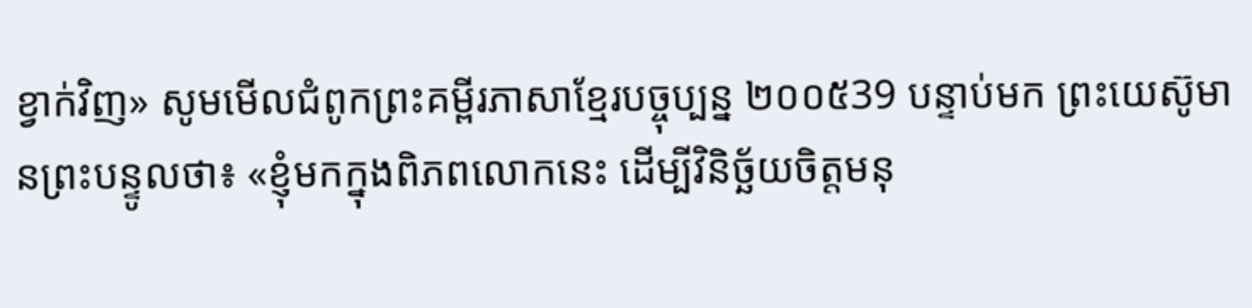ខ្វាក់វិញ» សូមមើលជំពូកព្រះគម្ពីរភាសាខ្មែរបច្ចុប្បន្ន ២០០៥39 បន្ទាប់មក ព្រះយេស៊ូមានព្រះបន្ទូលថា៖ «ខ្ញុំមកក្នុងពិភពលោកនេះ ដើម្បីវិនិច្ឆ័យចិត្តមនុ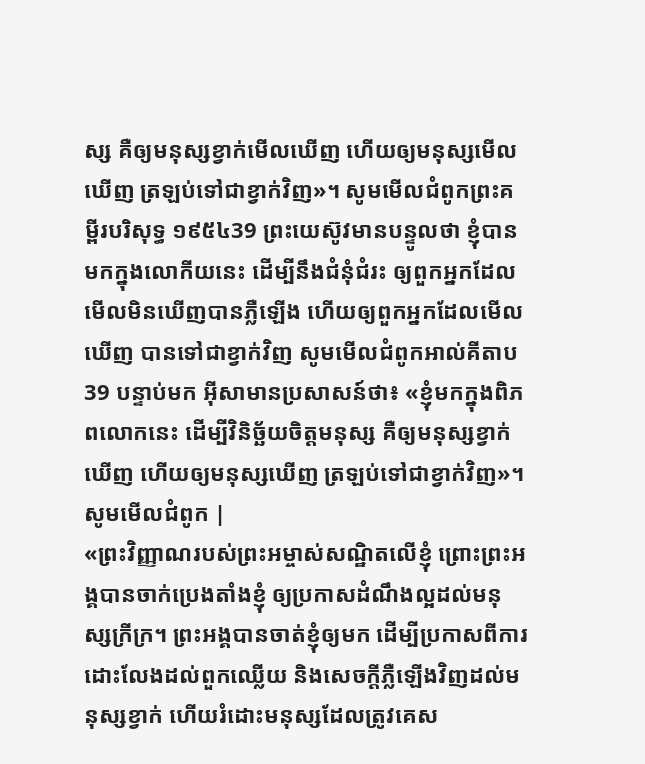ស្ស គឺឲ្យមនុស្សខ្វាក់មើលឃើញ ហើយឲ្យមនុស្សមើលឃើញ ត្រឡប់ទៅជាខ្វាក់វិញ»។ សូមមើលជំពូកព្រះគម្ពីរបរិសុទ្ធ ១៩៥៤39 ព្រះយេស៊ូវមានបន្ទូលថា ខ្ញុំបានមកក្នុងលោកីយនេះ ដើម្បីនឹងជំនុំជំរះ ឲ្យពួកអ្នកដែលមើលមិនឃើញបានភ្លឺឡើង ហើយឲ្យពួកអ្នកដែលមើលឃើញ បានទៅជាខ្វាក់វិញ សូមមើលជំពូកអាល់គីតាប39 បន្ទាប់មក អ៊ីសាមានប្រសាសន៍ថា៖ «ខ្ញុំមកក្នុងពិភពលោកនេះ ដើម្បីវិនិច្ឆ័យចិត្ដមនុស្ស គឺឲ្យមនុស្សខ្វាក់ឃើញ ហើយឲ្យមនុស្សឃើញ ត្រឡប់ទៅជាខ្វាក់វិញ»។ សូមមើលជំពូក |
«ព្រះវិញ្ញាណរបស់ព្រះអម្ចាស់សណ្ឋិតលើខ្ញុំ ព្រោះព្រះអង្គបានចាក់ប្រេងតាំងខ្ញុំ ឲ្យប្រកាសដំណឹងល្អដល់មនុស្សក្រីក្រ។ ព្រះអង្គបានចាត់ខ្ញុំឲ្យមក ដើម្បីប្រកាសពីការដោះលែងដល់ពួកឈ្លើយ និងសេចក្តីភ្លឺឡើងវិញដល់មនុស្សខ្វាក់ ហើយរំដោះមនុស្សដែលត្រូវគេស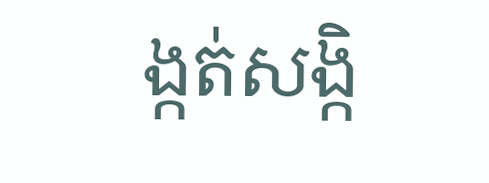ង្កត់សង្កិ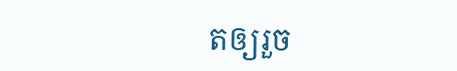តឲ្យរួច